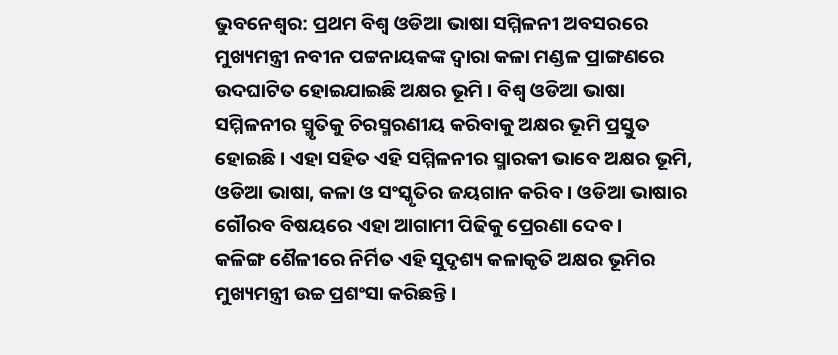ଭୁବନେଶ୍ୱର: ପ୍ରଥମ ବିଶ୍ୱ ଓଡିଆ ଭାଷା ସମ୍ମିଳନୀ ଅବସରରେ ମୁଖ୍ୟମନ୍ତ୍ରୀ ନବୀନ ପଟ୍ଟନାୟକଙ୍କ ଦ୍ୱାରା କଳା ମଣ୍ଡଳ ପ୍ରାଙ୍ଗଣରେ ଉଦଘାଟିତ ହୋଇଯାଇଛି ଅକ୍ଷର ଭୂମି । ବିଶ୍ୱ ଓଡିଆ ଭାଷା ସମ୍ମିଳନୀର ସ୍ମୃତିକୁ ଚିରସ୍ମରଣୀୟ କରିବାକୁ ଅକ୍ଷର ଭୂମି ପ୍ରସ୍ତୁତ ହୋଇଛି । ଏହା ସହିତ ଏହି ସମ୍ମିଳନୀର ସ୍ମାରକୀ ଭାବେ ଅକ୍ଷର ଭୂମି, ଓଡିଆ ଭାଷା, କଳା ଓ ସଂସ୍କୃତିର ଜୟଗାନ କରିବ । ଓଡିଆ ଭାଷାର ଗୌରବ ବିଷୟରେ ଏହା ଆଗାମୀ ପିଢିକୁ ପ୍ରେରଣା ଦେବ ।
କଳିଙ୍ଗ ଶୈଳୀରେ ନିର୍ମିତ ଏହି ସୁଦୃଶ୍ୟ କଳାକୃତି ଅକ୍ଷର ଭୂମିର ମୁଖ୍ୟମନ୍ତ୍ରୀ ଉଚ୍ଚ ପ୍ରଶଂସା କରିଛନ୍ତି ।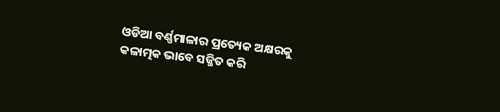ଓଡିଆ ବର୍ଣ୍ଣମାଳାର ପ୍ରତ୍ୟେକ ଅକ୍ଷରକୁ କଳାତ୍ମକ ଭାବେ ସଜ୍ଜିତ କରି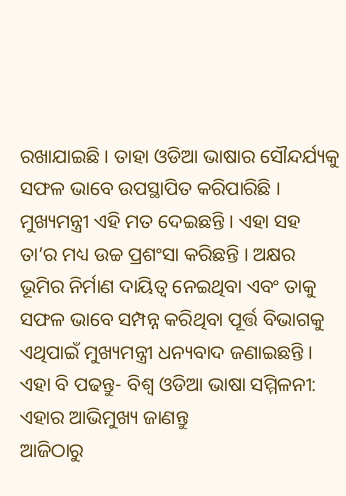ରଖାଯାଇଛି । ତାହା ଓଡିଆ ଭାଷାର ସୌନ୍ଦର୍ଯ୍ୟକୁ ସଫଳ ଭାବେ ଉପସ୍ଥାପିତ କରିପାରିଛି । ମୁଖ୍ୟମନ୍ତ୍ରୀ ଏହି ମତ ଦେଇଛନ୍ତି । ଏହା ସହ ତା’ର ମଧ୍ୟ ଉଚ୍ଚ ପ୍ରଶଂସା କରିଛନ୍ତି । ଅକ୍ଷର ଭୂମିର ନିର୍ମାଣ ଦାୟିତ୍ୱ ନେଇଥିବା ଏବଂ ତାକୁ ସଫଳ ଭାବେ ସମ୍ପନ୍ନ କରିଥିବା ପୂର୍ତ୍ତ ବିଭାଗକୁ ଏଥିପାଇଁ ମୁଖ୍ୟମନ୍ତ୍ରୀ ଧନ୍ୟବାଦ ଜଣାଇଛନ୍ତି ।
ଏହା ବି ପଢନ୍ତୁ- ବିଶ୍ୱ ଓଡିଆ ଭାଷା ସମ୍ମିଳନୀ: ଏହାର ଆଭିମୁଖ୍ୟ ଜାଣନ୍ତୁ
ଆଜିଠାରୁ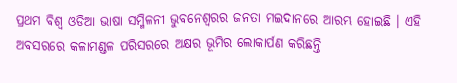ପ୍ରଥମ ବିଶ୍ଵ ଓଡିଆ ଭାଷା ସମ୍ମିଳନୀ ଭୁବନେଶ୍ୱରର ଜନତା ମଇଦାନରେ ଆରମ୍ଭ ହୋଇଛି । ଏହି ଅବସରରେ କଳାମଣ୍ଡଳ ପରିସରରେ ଅକ୍ଷର ଭୂମିର ଲୋକାର୍ପଣ କରିଛନ୍ତି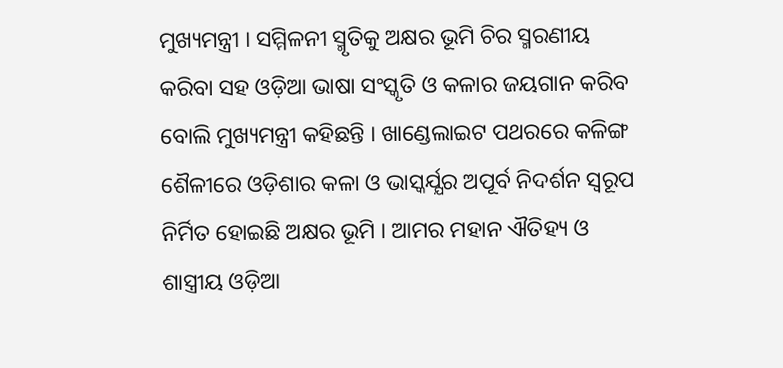ମୁଖ୍ୟମନ୍ତ୍ରୀ । ସମ୍ମିଳନୀ ସ୍ମୃତିକୁ ଅକ୍ଷର ଭୂମି ଚିର ସ୍ମରଣୀୟ କରିବା ସହ ଓଡ଼ିଆ ଭାଷା ସଂସ୍କୃତି ଓ କଳାର ଜୟଗାନ କରିବ ବୋଲି ମୁଖ୍ୟମନ୍ତ୍ରୀ କହିଛନ୍ତି । ଖାଣ୍ଡେଲାଇଟ ପଥରରେ କଳିଙ୍ଗ ଶୈଳୀରେ ଓଡ଼ିଶାର କଳା ଓ ଭାସ୍କର୍ଯ୍ଯର ଅପୂର୍ବ ନିଦର୍ଶନ ସ୍ବରୂପ ନିର୍ମିତ ହୋଇଛି ଅକ୍ଷର ଭୂମି । ଆମର ମହାନ ଐତିହ୍ୟ ଓ ଶାସ୍ତ୍ରୀୟ ଓଡ଼ିଆ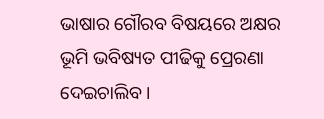ଭାଷାର ଗୌରବ ବିଷୟରେ ଅକ୍ଷର ଭୂମି ଭବିଷ୍ୟତ ପୀଢିକୁ ପ୍ରେରଣା ଦେଇଚାଲିବ ।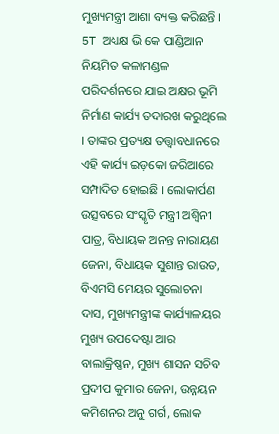ମୁଖ୍ୟମନ୍ତ୍ରୀ ଆଶା ବ୍ୟକ୍ତ କରିଛନ୍ତି ।
5T ଅଧ୍ୟକ୍ଷ ଭି କେ ପାଣ୍ଡିଆନ ନିୟମିତ କଳାମଣ୍ଡଳ ପରିଦର୍ଶନରେ ଯାଇ ଅକ୍ଷର ଭୂମି ନିର୍ମାଣ କାର୍ଯ୍ୟ ତଦାରଖ କରୁଥିଲେ । ତାଙ୍କର ପ୍ରତ୍ୟକ୍ଷ ତତ୍ତ୍ଵାବଧାନରେ ଏହି କାର୍ଯ୍ୟ ଇଡ଼କୋ ଜରିଆରେ ସମ୍ପାଦିତ ହୋଇଛି । ଲୋକାର୍ପଣ ଉତ୍ସବରେ ସଂସ୍କୃତି ମନ୍ତ୍ରୀ ଅଶ୍ଵିନୀ ପାତ୍ର, ବିଧାୟକ ଅନନ୍ତ ନାରାୟଣ ଜେନା, ବିଧାୟକ ସୁଶାନ୍ତ ରାଉତ, ବିଏମସି ମେୟର ସୁଲୋଚନା ଦାସ, ମୁଖ୍ୟମନ୍ତ୍ରୀଙ୍କ କାର୍ଯ୍ୟାଳୟର ମୁଖ୍ୟ ଉପଦେଷ୍ଟା ଆର ବାଲାକ୍ରିଷ୍ଣନ, ମୁଖ୍ୟ ଶାସନ ସଚିବ ପ୍ରଦୀପ କୁମାର ଜେନା, ଉନ୍ନୟନ କମିଶନର ଅନୁ ଗର୍ଗ, ଲୋକ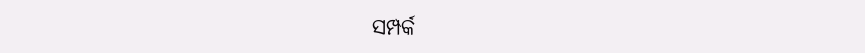ସମ୍ପର୍କ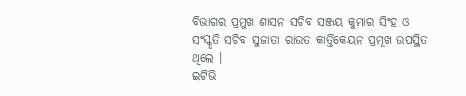ବିଭାଗର ପ୍ରମୁଖ ଶାସନ ସଚିବ ସଞ୍ଜୟ କୁମାର ସିଂହ ଓ ସଂସ୍କୃତି ସଚିବ ସୁଜାତା ରାଉତ କାର୍ତ୍ତିକେୟନ ପ୍ରମୂଖ ଉପସ୍ଥିତ ଥିଲେ ।
ଇଟିଭି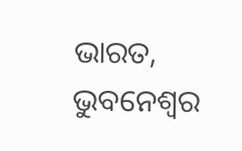ଭାରତ, ଭୁବନେଶ୍ୱର